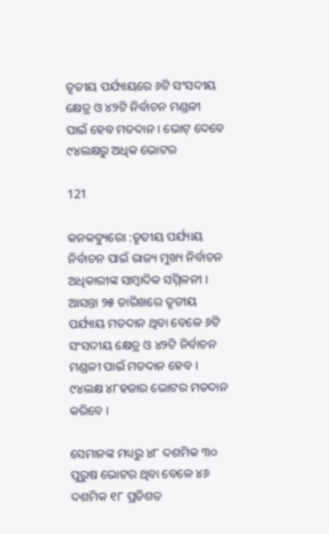ତୃତୀୟ ପର୍ଯ୍ୟାୟରେ ୬ଟି ସଂସଦୀୟ କ୍ଷେତ୍ର ଓ ୪୨ଟି ନିର୍ବାଚନ ମଣ୍ଡଳୀ ପାଇଁ ହେବ ମତଦାନ । ଭୋଟ୍ ଦେବେ ୯୪ଲକ୍ଷରୁ ଅଧିକ ଭୋଟର

121

କନକବ୍ୟୁରୋ :ତୃତୀୟ ପର୍ଯ୍ୟାୟ ନିର୍ବାଚନ ପାଇଁ ରାଜ୍ୟ ମୁଖ୍ୟ ନିର୍ବାଚନ ଅଧିକାରୀଙ୍କ ସାମ୍ବାଦିକ ସମ୍ମିଳନୀ । ଆସନ୍ତା ୨୫ ତାରିଖରେ ତୃତୀୟ ପର୍ଯ୍ୟାୟ ମତଦାନ ଥିବା ବେଳେ ୬ଟି ସଂସଦୀୟ କ୍ଷେତ୍ର ଓ ୪୨ଟି ନିର୍ବାଚନ ମଣ୍ଡଳୀ ପାଇଁ ମତଦାନ ହେବ । ୯୪ଲକ୍ଷ ୪୮ହଜାର ଭୋଟର ମତଦାନ କରିବେ ।

ସେମାନଙ୍କ ମଧ୍ୟରୁ ୪୮ ଦଶମିକ ୩୦ ପୁରୁଷ ଭୋଟର ଥିବା ବେଳେ ୪୬ ଦଶମିକ ୧୮ ପ୍ରତିଶତ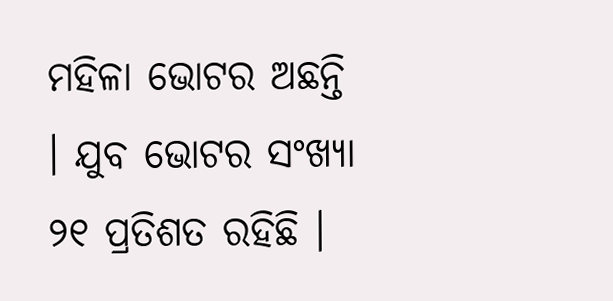ମହିଳା ଭୋଟର ଅଛନ୍ତି । ଯୁବ ଭୋଟର ସଂଖ୍ୟା ୨୧ ପ୍ରତିଶତ ରହିଛି ।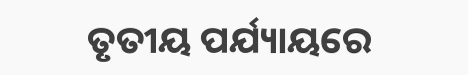ତୃତୀୟ ପର୍ଯ୍ୟାୟରେ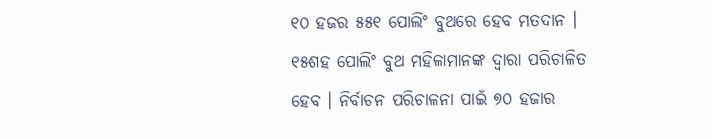୧୦ ହଜର ୫୫୧ ପୋଲିଂ ବୁଥରେ ହେବ ମତଦାନ । ୧୫ଶହ ପୋଲିଂ ବୁଥ ମହିଳାମାନଙ୍କ ଦ୍ୱାରା ପରିଚାଳିତ ହେବ । ନିର୍ବାଚନ ପରିଚାଳନା ପାଇଁ ୭୦ ହଜାର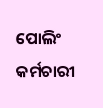ପୋଲିଂ କର୍ମଚାରୀ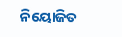ନିୟୋଜିତ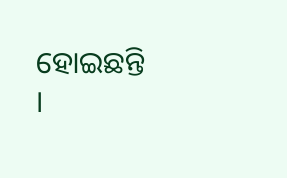ହୋଇଛନ୍ତି ।